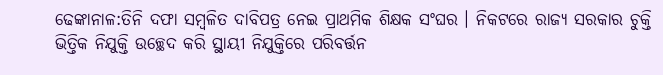ଢେଙ୍କାନାଳ:ତିନି ଦଫା ସମ୍ବଳିତ ଦାବିପତ୍ର ନେଇ ପ୍ରାଥମିକ ଶିକ୍ଷକ ସଂଘର । ନିକଟରେ ରାଜ୍ୟ ସରକାର ଚୁକ୍ତି ଭିତ୍ତିକ ନିଯୁକ୍ତି ଉଚ୍ଛେଦ କରି ସ୍ଥାୟୀ ନିଯୁକ୍ତିରେ ପରିବର୍ତ୍ତନ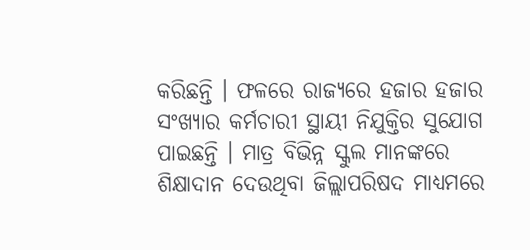କରିଛନ୍ତି । ଫଳରେ ରାଜ୍ୟରେ ହଜାର ହଜାର ସଂଖ୍ୟାର କର୍ମଚାରୀ ସ୍ଥାୟୀ ନିଯୁକ୍ତିର ସୁଯୋଗ ପାଇଛନ୍ତି । ମାତ୍ର ବିଭିନ୍ନ ସ୍କୁଲ ମାନଙ୍କରେ ଶିକ୍ଷାଦାନ ଦେଉଥିବା ଜିଲ୍ଲାପରିଷଦ ମାଧ୍ୟମରେ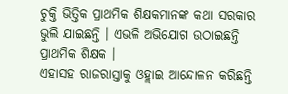ଚୁକ୍ତି ଭିତ୍ତିକ ପ୍ରାଥମିକ ଶିକ୍ଷକମାନଙ୍କ କଥା ସରକାର ଭୁଲି ଯାଇଛନ୍ତି । ଏଭଳି ଅଭିଯୋଗ ଉଠାଇଛନ୍ତି ପ୍ରାଥମିକ ଶିକ୍ଷକ ।
ଏହାସହ ରାଜରାସ୍ତାକୁ ଓହ୍ଲାଇ ଆନ୍ଦୋଳନ କରିଛନ୍ତି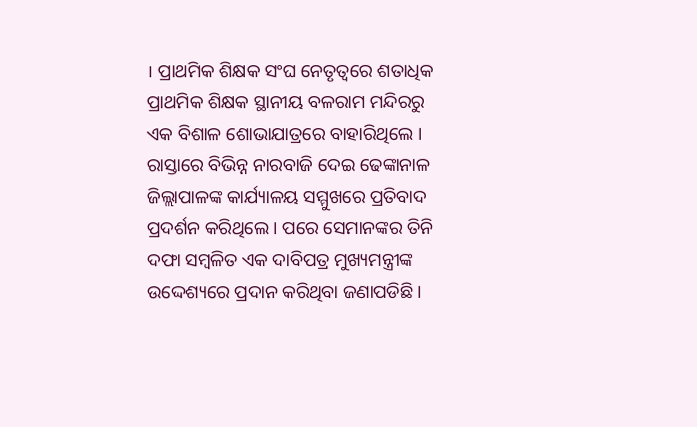। ପ୍ରାଥମିକ ଶିକ୍ଷକ ସଂଘ ନେତୃତ୍ୱରେ ଶତାଧିକ ପ୍ରାଥମିକ ଶିକ୍ଷକ ସ୍ଥାନୀୟ ବଳରାମ ମନ୍ଦିରରୁ ଏକ ବିଶାଳ ଶୋଭାଯାତ୍ରରେ ବାହାରିଥିଲେ । ରାସ୍ତାରେ ବିଭିନ୍ନ ନାରବାଜି ଦେଇ ଢେଙ୍କାନାଳ ଜିଲ୍ଲାପାଳଙ୍କ କାର୍ଯ୍ୟାଳୟ ସମ୍ମୁଖରେ ପ୍ରତିବାଦ ପ୍ରଦର୍ଶନ କରିଥିଲେ । ପରେ ସେମାନଙ୍କର ତିନି ଦଫା ସମ୍ବଳିତ ଏକ ଦାବିପତ୍ର ମୁଖ୍ୟମନ୍ତ୍ରୀଙ୍କ ଉଦ୍ଦେଶ୍ୟରେ ପ୍ରଦାନ କରିଥିବା ଜଣାପଡିଛି ।